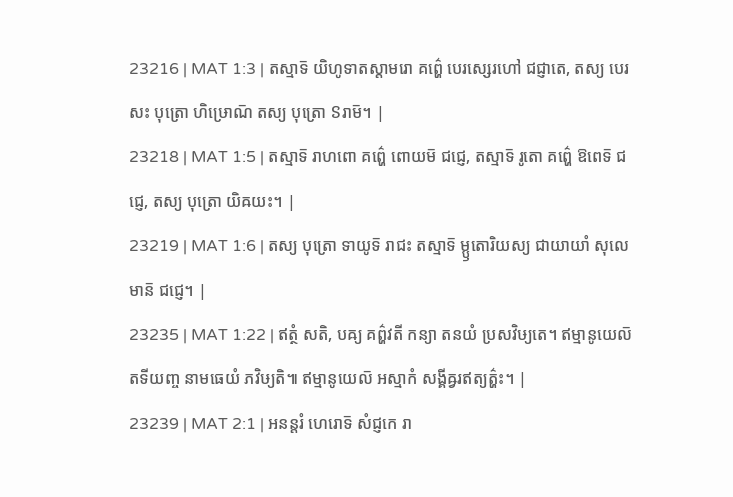23216 | MAT 1:3 | តស្មាទ៑ យិហូទាតស្តាមរោ គព៌្ហេ បេរស្សេរហៅ ជជ្ញាតេ, តស្យ បេរសះ បុត្រោ ហិឞ្រោណ៑ តស្យ បុត្រោ ៜរាម៑។ |
23218 | MAT 1:5 | តស្មាទ៑ រាហពោ គព៌្ហេ ពោយម៑ ជជ្ញេ, តស្មាទ៑ រូតោ គព៌្ហេ ឱពេទ៑ ជជ្ញេ, តស្យ បុត្រោ យិឝយះ។ |
23219 | MAT 1:6 | តស្យ បុត្រោ ទាយូទ៑ រាជះ តស្មាទ៑ ម្ឫតោរិយស្យ ជាយាយាំ សុលេមាន៑ ជជ្ញេ។ |
23235 | MAT 1:22 | ឥត្ថំ សតិ, បឝ្យ គព៌្ហវតី កន្យា តនយំ ប្រសវិឞ្យតេ។ ឥម្មានូយេល៑ តទីយញ្ច នាមធេយំ ភវិឞ្យតិ៕ ឥម្មានូយេល៑ អស្មាកំ សង្គីឝ្វរឥត្យត៌្ហះ។ |
23239 | MAT 2:1 | អនន្តរំ ហេរោទ៑ សំជ្ញកេ រា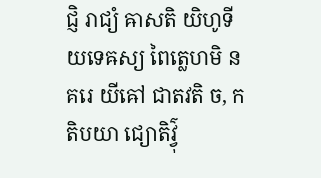ជ្ញិ រាជ្យំ ឝាសតិ យិហូទីយទេឝស្យ ពៃត្លេហមិ នគរេ យីឝៅ ជាតវតិ ច, កតិបយា ជ្យោតិវ៌្វុ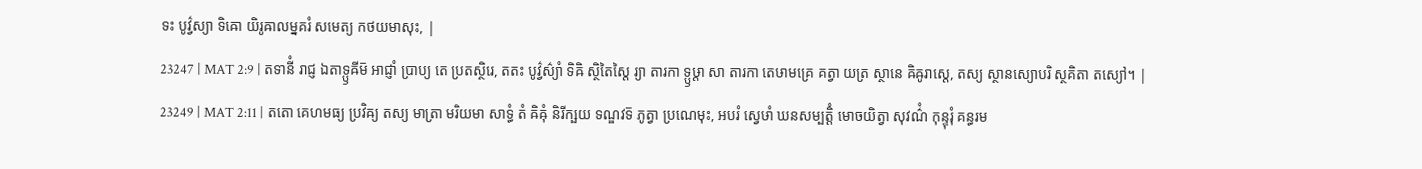ទះ បូវ៌្វស្យា ទិឝោ យិរូឝាលម្នគរំ សមេត្យ កថយមាសុះ, |
23247 | MAT 2:9 | តទានីំ រាជ្ញ ឯតាទ្ឫឝីម៑ អាជ្ញាំ ប្រាប្យ តេ ប្រតស្ថិរេ, តតះ បូវ៌្វស៌្យាំ ទិឝិ ស្ថិតៃស្តៃ រ្យា តារកា ទ្ឫឞ្ដា សា តារកា តេឞាមគ្រេ គត្វា យត្រ ស្ថានេ ឝិឝូរាស្តេ, តស្យ ស្ថានស្យោបរិ ស្ថគិតា តស្យៅ។ |
23249 | MAT 2:11 | តតោ គេហមធ្យ ប្រវិឝ្យ តស្យ មាត្រា មរិយមា សាទ្ធំ តំ ឝិឝុំ និរីក្ឞយ ទណ្ឌវទ៑ ភូត្វា ប្រណេមុះ, អបរំ ស្វេឞាំ ឃនសម្បត្តិំ មោចយិត្វា សុវណ៌ំ កុន្ទុរុំ គន្ធរម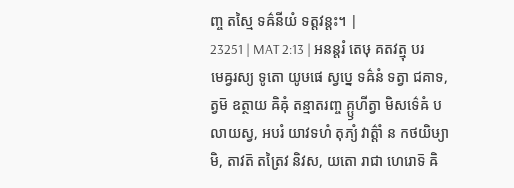ញ្ច តស្មៃ ទឝ៌នីយំ ទត្តវន្តះ។ |
23251 | MAT 2:13 | អនន្តរំ តេឞុ គតវត្មុ បរមេឝ្វរស្យ ទូតោ យូឞផេ ស្វប្នេ ទឝ៌នំ ទត្វា ជគាទ, ត្វម៑ ឧត្ថាយ ឝិឝុំ តន្មាតរញ្ច គ្ឫហីត្វា មិសទ៌េឝំ បលាយស្វ, អបរំ យាវទហំ តុភ្យំ វាត៌្តាំ ន កថយិឞ្យាមិ, តាវត៑ តត្រៃវ និវស, យតោ រាជា ហេរោទ៑ ឝិ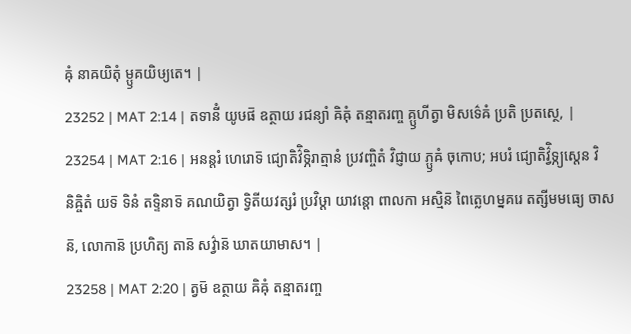ឝុំ នាឝយិតុំ ម្ឫគយិឞ្យតេ។ |
23252 | MAT 2:14 | តទានីំ យូឞផ៑ ឧត្ថាយ រជន្យាំ ឝិឝុំ តន្មាតរញ្ច គ្ឫហីត្វា មិសទ៌េឝំ ប្រតិ ប្រតស្ថេ, |
23254 | MAT 2:16 | អនន្តរំ ហេរោទ៑ ជ្យោតិវ៌ិទ្ភិរាត្មានំ ប្រវញ្ចិតំ វិជ្ញាយ ភ្ឫឝំ ចុកោប; អបរំ ជ្យោតិវ៌្វិទ្ភ្យស្តេន វិនិឝ្ចិតំ យទ៑ ទិនំ តទ្ទិនាទ៑ គណយិត្វា ទ្វិតីយវត្សរំ ប្រវិឞ្ដា យាវន្តោ ពាលកា អស្មិន៑ ពៃត្លេហម្នគរេ តត្សីមមធ្យេ ចាសន៑, លោកាន៑ ប្រហិត្យ តាន៑ សវ៌្វាន៑ ឃាតយាមាស។ |
23258 | MAT 2:20 | ត្វម៑ ឧត្ថាយ ឝិឝុំ តន្មាតរញ្ច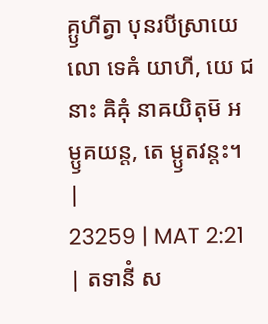គ្ឫហីត្វា បុនរបីស្រាយេលោ ទេឝំ យាហី, យេ ជនាះ ឝិឝុំ នាឝយិតុម៑ អម្ឫគយន្ត, តេ ម្ឫតវន្តះ។ |
23259 | MAT 2:21 | តទានីំ ស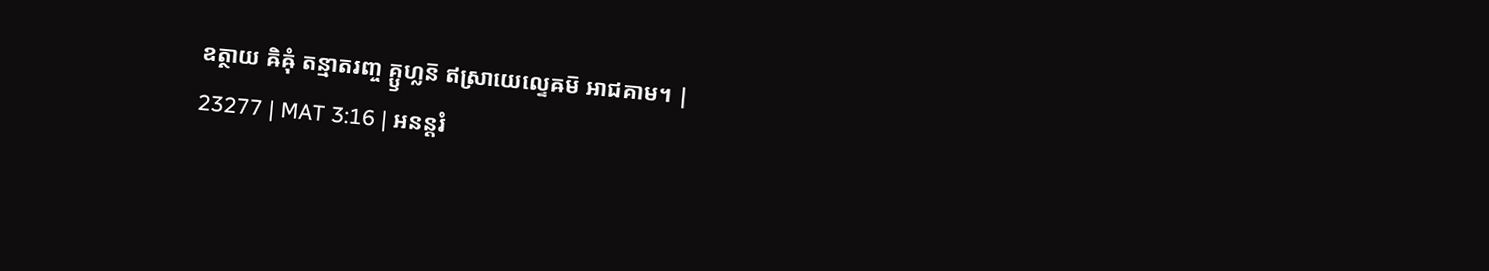ឧត្ថាយ ឝិឝុំ តន្មាតរញ្ច គ្ឫហ្លន៑ ឥស្រាយេល្ទេឝម៑ អាជគាម។ |
23277 | MAT 3:16 | អនន្តរំ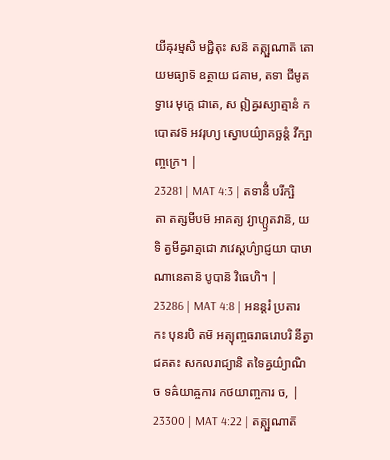យីឝុរម្មសិ មជ្ជិតុះ សន៑ តត្ក្ឞណាត៑ តោយមធ្យាទ៑ ឧត្ថាយ ជគាម, តទា ជីមូតទ្វារេ មុក្តេ ជាតេ, ស ឦឝ្វរស្យាត្មានំ កបោតវទ៑ អវរុហ្យ ស្វោបយ៌្យាគច្ឆន្តំ វីក្ឞាញ្ចក្រេ។ |
23281 | MAT 4:3 | តទានីំ បរីក្ឞិតា តត្សមីបម៑ អាគត្យ វ្យាហ្ឫតវាន៑, យទិ ត្វមីឝ្វរាត្មជោ ភវេស្តហ៌្យាជ្ញយា បាឞាណានេតាន៑ បូបាន៑ វិធេហិ។ |
23286 | MAT 4:8 | អនន្តរំ ប្រតារកះ បុនរបិ តម៑ អត្យុញ្ចធរាធរោបរិ នីត្វា ជគតះ សកលរាជ្យានិ តទៃឝ្វយ៌្យាណិ ច ទឝ៌យាឝ្ចការ កថយាញ្ចការ ច, |
23300 | MAT 4:22 | តត្ក្ឞណាត៑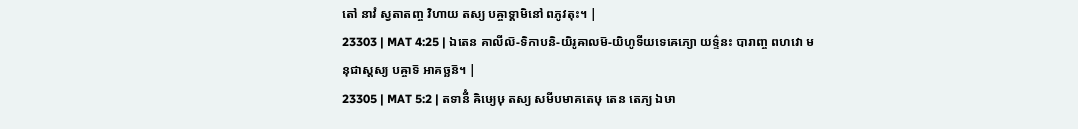តៅ នាវំ ស្វតាតញ្ច វិហាយ តស្យ បឝ្ចាទ្គាមិនៅ ពភូវតុះ។ |
23303 | MAT 4:25 | ឯតេន គាលីល៑-ទិកាបនិ-យិរូឝាលម៑-យិហូទីយទេឝេភ្យោ យទ៌្ទនះ បារាញ្ច ពហវោ មនុជាស្តស្យ បឝ្ចាទ៑ អាគច្ឆន៑។ |
23305 | MAT 5:2 | តទានីំ ឝិឞ្យេឞុ តស្យ សមីបមាគតេឞុ តេន តេភ្យ ឯឞា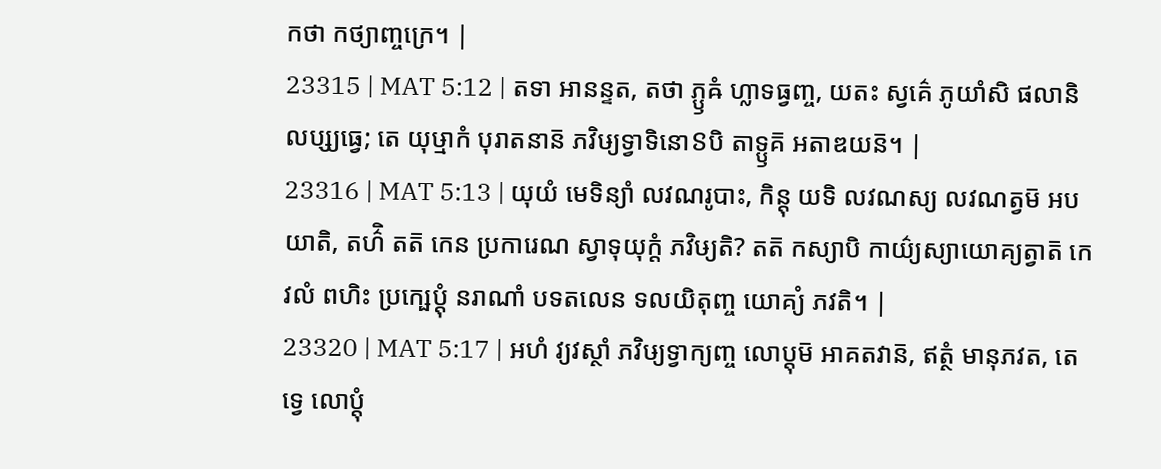កថា កថ្យាញ្ចក្រេ។ |
23315 | MAT 5:12 | តទា អានន្ទត, តថា ភ្ឫឝំ ហ្លាទធ្វញ្ច, យតះ ស្វគ៌េ ភូយាំសិ ផលានិ លប្ស្យធ្វេ; តេ យុឞ្មាកំ បុរាតនាន៑ ភវិឞ្យទ្វាទិនោៜបិ តាទ្ឫគ៑ អតាឌយន៑។ |
23316 | MAT 5:13 | យុយំ មេទិន្យាំ លវណរូបាះ, កិន្តុ យទិ លវណស្យ លវណត្វម៑ អបយាតិ, តហ៌ិ តត៑ កេន ប្រការេណ ស្វាទុយុក្តំ ភវិឞ្យតិ? តត៑ កស្យាបិ កាយ៌្យស្យាយោគ្យត្វាត៑ កេវលំ ពហិះ ប្រក្ឞេប្តុំ នរាណាំ បទតលេន ទលយិតុញ្ច យោគ្យំ ភវតិ។ |
23320 | MAT 5:17 | អហំ វ្យវស្ថាំ ភវិឞ្យទ្វាក្យញ្ច លោប្តុម៑ អាគតវាន៑, ឥត្ថំ មានុភវត, តេ ទ្វេ លោប្តុំ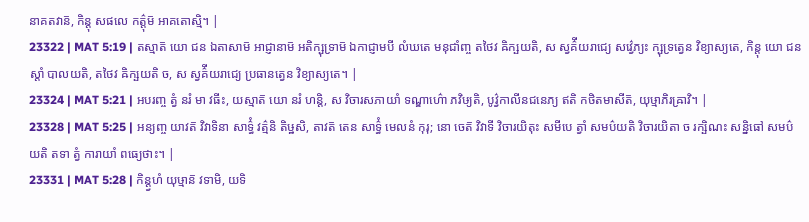នាគតវាន៑, កិន្តុ សផលេ កត៌្តុម៑ អាគតោស្មិ។ |
23322 | MAT 5:19 | តស្មាត៑ យោ ជន ឯតាសាម៑ អាជ្ញានាម៑ អតិក្ឞុទ្រាម៑ ឯកាជ្ញាមបី លំឃតេ មនុជាំញ្ច តថៃវ ឝិក្ឞយតិ, ស ស្វគ៌ីយរាជ្យេ សវ៌្វេភ្យះ ក្ឞុទ្រត្វេន វិខ្យាស្យតេ, កិន្តុ យោ ជនស្តាំ បាលយតិ, តថៃវ ឝិក្ឞយតិ ច, ស ស្វគ៌ីយរាជ្យេ ប្រធានត្វេន វិខ្យាស្យតេ។ |
23324 | MAT 5:21 | អបរញ្ច ត្វំ នរំ មា វធីះ, យស្មាត៑ យោ នរំ ហន្តិ, ស វិចារសភាយាំ ទណ្ឌាហ៌ោ ភវិឞ្យតិ, បូវ៌្វកាលីនជនេភ្យ ឥតិ កថិតមាសីត៑, យុឞ្មាភិរឝ្រាវិ។ |
23328 | MAT 5:25 | អន្យញ្ច យាវត៑ វិវាទិនា សាទ៌្ធំ វត៌្មនិ តិឞ្ឋសិ, តាវត៑ តេន សាទ៌្ធំ មេលនំ កុរុ; នោ ចេត៑ វិវាទី វិចារយិតុះ សមីបេ ត្វាំ សមប៌យតិ វិចារយិតា ច រក្ឞិណះ សន្និធៅ សមប៌យតិ តទា ត្វំ ការាយាំ ពធ្យេថាះ។ |
23331 | MAT 5:28 | កិន្ត្វហំ យុឞ្មាន៑ វទាមិ, យទិ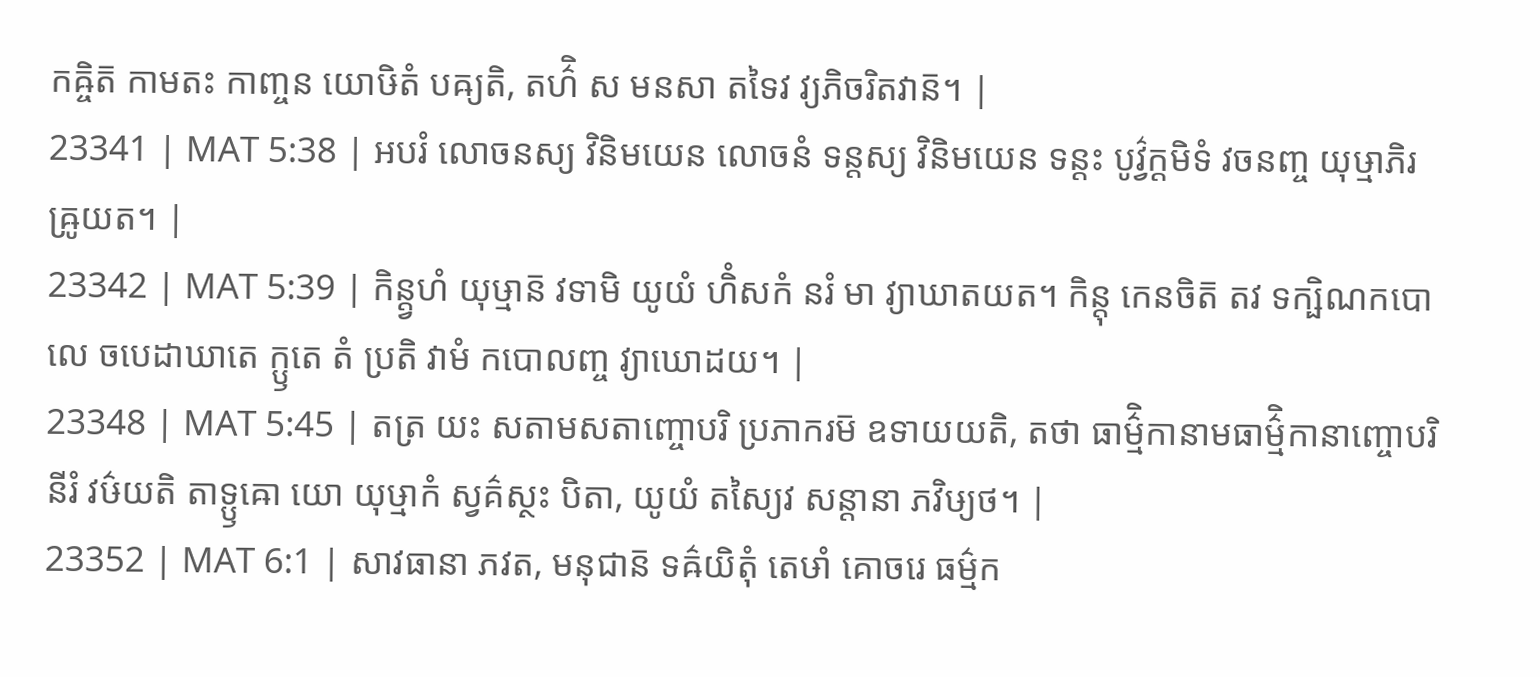កឝ្ចិត៑ កាមតះ កាញ្ចន យោឞិតំ បឝ្យតិ, តហ៌ិ ស មនសា តទៃវ វ្យភិចរិតវាន៑។ |
23341 | MAT 5:38 | អបរំ លោចនស្យ វិនិមយេន លោចនំ ទន្តស្យ វិនិមយេន ទន្តះ បូវ៌្វក្តមិទំ វចនញ្ច យុឞ្មាភិរឝ្រូយត។ |
23342 | MAT 5:39 | កិន្ត្វហំ យុឞ្មាន៑ វទាមិ យូយំ ហិំសកំ នរំ មា វ្យាឃាតយត។ កិន្តុ កេនចិត៑ តវ ទក្ឞិណកបោលេ ចបេដាឃាតេ ក្ឫតេ តំ ប្រតិ វាមំ កបោលញ្ច វ្យាឃោដយ។ |
23348 | MAT 5:45 | តត្រ យះ សតាមសតាញ្ចោបរិ ប្រភាករម៑ ឧទាយយតិ, តថា ធាម៌្មិកានាមធាម៌្មិកានាញ្ចោបរិ នីរំ វឞ៌យតិ តាទ្ឫឝោ យោ យុឞ្មាកំ ស្វគ៌ស្ថះ បិតា, យូយំ តស្យៃវ សន្តានា ភវិឞ្យថ។ |
23352 | MAT 6:1 | សាវធានា ភវត, មនុជាន៑ ទឝ៌យិតុំ តេឞាំ គោចរេ ធម៌្មក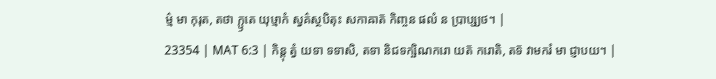ម៌្ម មា កុរុត, តថា ក្ឫតេ យុឞ្មាកំ ស្វគ៌ស្ថបិតុះ សកាឝាត៑ កិញ្ចន ផលំ ន ប្រាប្ស្យថ។ |
23354 | MAT 6:3 | កិន្តុ ត្វំ យទា ទទាសិ, តទា និជទក្ឞិណករោ យត៑ ករោតិ, តទ៑ វាមករំ មា ជ្ញាបយ។ |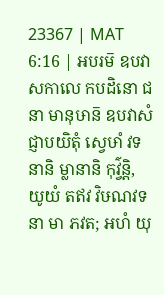23367 | MAT 6:16 | អបរម៑ ឧបវាសកាលេ កបដិនោ ជនា មានុឞាន៑ ឧបវាសំ ជ្ញាបយិតុំ ស្វេឞាំ វទនានិ ម្លានានិ កុវ៌្វន្តិ, យូយំ តឥវ វិឞណវទនា មា ភវត; អហំ យុ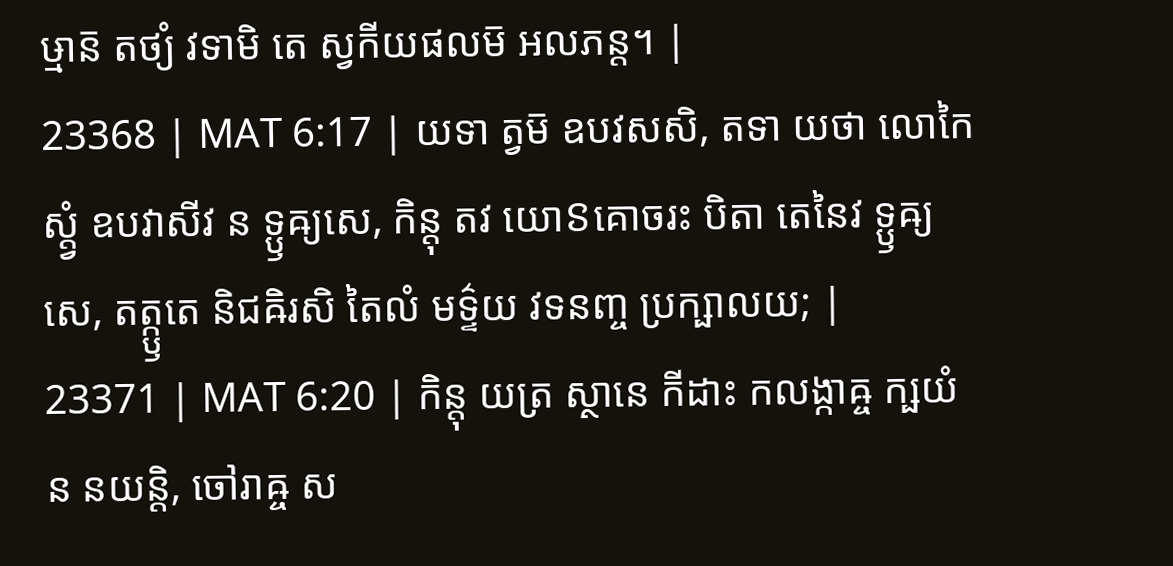ឞ្មាន៑ តថ្យំ វទាមិ តេ ស្វកីយផលម៑ អលភន្ត។ |
23368 | MAT 6:17 | យទា ត្វម៑ ឧបវសសិ, តទា យថា លោកៃស្ត្វំ ឧបវាសីវ ន ទ្ឫឝ្យសេ, កិន្តុ តវ យោៜគោចរះ បិតា តេនៃវ ទ្ឫឝ្យសេ, តត្ក្ឫតេ និជឝិរសិ តៃលំ មទ៌្ទយ វទនញ្ច ប្រក្ឞាលយ; |
23371 | MAT 6:20 | កិន្តុ យត្រ ស្ថានេ កីដាះ កលង្កាឝ្ច ក្ឞយំ ន នយន្តិ, ចៅរាឝ្ច ស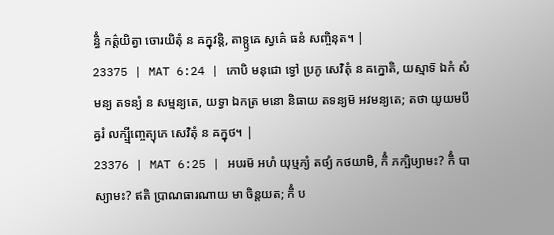ន្ធិំ កត៌្តយិត្វា ចោរយិតុំ ន ឝក្នុវន្តិ, តាទ្ឫឝេ ស្វគ៌េ ធនំ សញ្ចិនុត។ |
23375 | MAT 6:24 | កោបិ មនុជោ ទ្វៅ ប្រភូ សេវិតុំ ន ឝក្នោតិ, យស្មាទ៑ ឯកំ សំមន្យ តទន្យំ ន សម្មន្យតេ, យទ្វា ឯកត្រ មនោ និធាយ តទន្យម៑ អវមន្យតេ; តថា យូយមបីឝ្វរំ លក្ឞ្មីញ្ចេត្យុភេ សេវិតុំ ន ឝក្នុថ។ |
23376 | MAT 6:25 | អបរម៑ អហំ យុឞ្មភ្យំ តថ្យំ កថយាមិ, កិំ ភក្ឞិឞ្យាមះ? កិំ បាស្យាមះ? ឥតិ ប្រាណធារណាយ មា ចិន្តយត; កិំ ប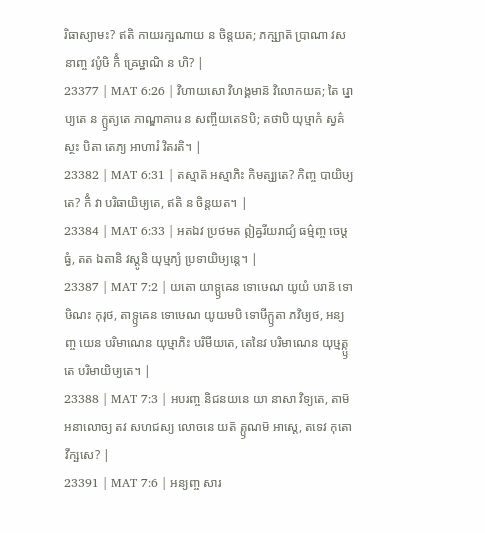រិធាស្យាមះ? ឥតិ កាយរក្ឞណាយ ន ចិន្តយត; ភក្ឞ្យាត៑ ប្រាណា វសនាញ្ច វបូំឞិ កិំ ឝ្រេឞ្ឋាណិ ន ហិ? |
23377 | MAT 6:26 | វិហាយសោ វិហង្គមាន៑ វិលោកយត; តៃ រ្នោប្យតេ ន ក្ឫត្យតេ ភាណ្ឌាគារេ ន សញ្ចីយតេៜបិ; តថាបិ យុឞ្មាកំ ស្វគ៌ស្ថះ បិតា តេភ្យ អាហារំ វិតរតិ។ |
23382 | MAT 6:31 | តស្មាត៑ អស្មាភិះ កិមត្ស្យតេ? កិញ្ច បាយិឞ្យតេ? កិំ វា បរិធាយិឞ្យតេ, ឥតិ ន ចិន្តយត។ |
23384 | MAT 6:33 | អតឯវ ប្រថមត ឦឝ្វរីយរាជ្យំ ធម៌្មញ្ច ចេឞ្ដធ្វំ, តត ឯតានិ វស្តូនិ យុឞ្មភ្យំ ប្រទាយិឞ្យន្តេ។ |
23387 | MAT 7:2 | យតោ យាទ្ឫឝេន ទោឞេណ យូយំ បរាន៑ ទោឞិណះ កុរុថ, តាទ្ឫឝេន ទោឞេណ យូយមបិ ទោឞីក្ឫតា ភវិឞ្យថ, អន្យញ្ច យេន បរិមាណេន យុឞ្មាភិះ បរិមីយតេ, តេនៃវ បរិមាណេន យុឞ្មត្ក្ឫតេ បរិមាយិឞ្យតេ។ |
23388 | MAT 7:3 | អបរញ្ច និជនយនេ យា នាសា វិទ្យតេ, តាម៑ អនាលោច្យ តវ សហជស្យ លោចនេ យត៑ ត្ឫណម៑ អាស្តេ, តទេវ កុតោ វីក្ឞសេ? |
23391 | MAT 7:6 | អន្យញ្ច សារ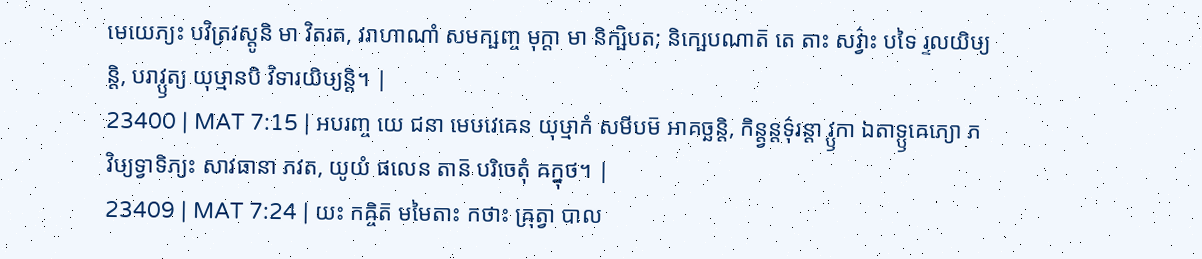មេយេភ្យះ បវិត្រវស្តូនិ មា វិតរត, វរាហាណាំ សមក្ឞញ្ច មុក្តា មា និក្ឞិបត; និក្ឞេបណាត៑ តេ តាះ សវ៌្វាះ បទៃ រ្ទលយិឞ្យន្តិ, បរាវ្ឫត្យ យុឞ្មានបិ វិទារយិឞ្យន្តិ។ |
23400 | MAT 7:15 | អបរញ្ច យេ ជនា មេឞវេឝេន យុឞ្មាកំ សមីបម៑ អាគច្ឆន្តិ, កិន្ត្វន្តទ៌ុរន្តា វ្ឫកា ឯតាទ្ឫឝេភ្យោ ភវិឞ្យទ្វាទិភ្យះ សាវធានា ភវត, យូយំ ផលេន តាន៑ បរិចេតុំ ឝក្នុថ។ |
23409 | MAT 7:24 | យះ កឝ្ចិត៑ មមៃតាះ កថាះ ឝ្រុត្វា បាល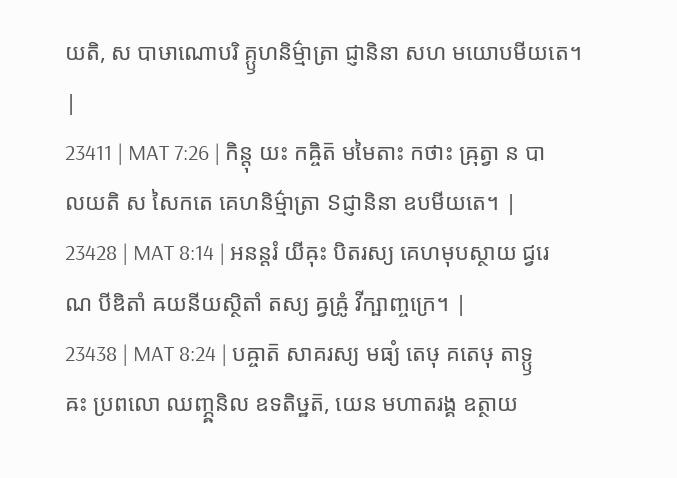យតិ, ស បាឞាណោបរិ គ្ឫហនិម៌្មាត្រា ជ្ញានិនា សហ មយោបមីយតេ។ |
23411 | MAT 7:26 | កិន្តុ យះ កឝ្ចិត៑ មមៃតាះ កថាះ ឝ្រុត្វា ន បាលយតិ ស សៃកតេ គេហនិម៌្មាត្រា ៜជ្ញានិនា ឧបមីយតេ។ |
23428 | MAT 8:14 | អនន្តរំ យីឝុះ បិតរស្យ គេហមុបស្ថាយ ជ្វរេណ បីឌិតាំ ឝយនីយស្ថិតាំ តស្យ ឝ្វឝ្រូំ វីក្ឞាញ្ចក្រេ។ |
23438 | MAT 8:24 | បឝ្ចាត៑ សាគរស្យ មធ្យំ តេឞុ គតេឞុ តាទ្ឫឝះ ប្រពលោ ឈញ្ភ្ឝនិល ឧទតិឞ្ឋត៑, យេន មហាតរង្គ ឧត្ថាយ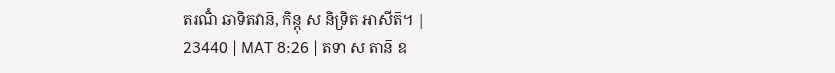តរណិំ ឆាទិតវាន៑, កិន្តុ ស និទ្រិត អាសីត៑។ |
23440 | MAT 8:26 | តទា ស តាន៑ ឧ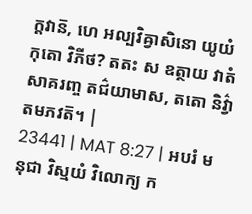ក្តវាន៑, ហេ អល្បវិឝ្វាសិនោ យូយំ កុតោ វិភីថ? តតះ ស ឧត្ថាយ វាតំ សាគរញ្ច តជ៌យាមាស, តតោ និវ៌្វាតមភវត៑។ |
23441 | MAT 8:27 | អបរំ មនុជា វិស្មយំ វិលោក្យ ក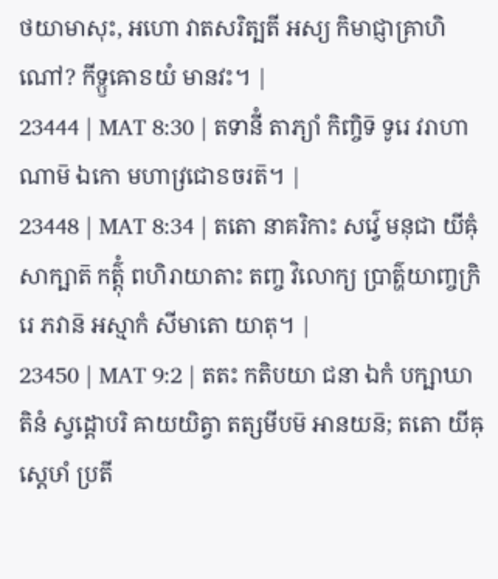ថយាមាសុះ, អហោ វាតសរិត្បតី អស្យ កិមាជ្ញាគ្រាហិណៅ? កីទ្ឫឝោៜយំ មានវះ។ |
23444 | MAT 8:30 | តទានីំ តាភ្យាំ កិញ្ចិទ៑ ទូរេ វរាហាណាម៑ ឯកោ មហាវ្រជោៜចរត៑។ |
23448 | MAT 8:34 | តតោ នាគរិកាះ សវ៌្វេ មនុជា យីឝុំ សាក្ឞាត៑ កត៌្តុំ ពហិរាយាតាះ តញ្ច វិលោក្យ ប្រាត៌្ហយាញ្ចក្រិរេ ភវាន៑ អស្មាកំ សីមាតោ យាតុ។ |
23450 | MAT 9:2 | តតះ កតិបយា ជនា ឯកំ បក្ឞាឃាតិនំ ស្វដ្ដោបរិ ឝាយយិត្វា តត្សមីបម៑ អានយន៑; តតោ យីឝុស្តេឞាំ ប្រតី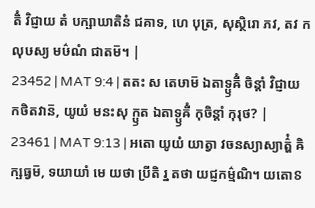តិំ វិជ្ញាយ តំ បក្ឞាឃាតិនំ ជគាទ, ហេ បុត្រ, សុស្ថិរោ ភវ, តវ កលុឞស្យ មឞ៌ណំ ជាតម៑។ |
23452 | MAT 9:4 | តតះ ស តេឞាម៑ ឯតាទ្ឫឝីំ ចិន្តាំ វិជ្ញាយ កថិតវាន៑, យូយំ មនះសុ ក្ឫត ឯតាទ្ឫឝីំ កុចិន្តាំ កុរុថ? |
23461 | MAT 9:13 | អតោ យូយំ យាត្វា វចនស្យាស្យាត៌្ហំ ឝិក្ឞធ្វម៑, ទយាយាំ មេ យថា ប្រីតិ រ្ន តថា យជ្ញកម៌្មណិ។ យតោៜ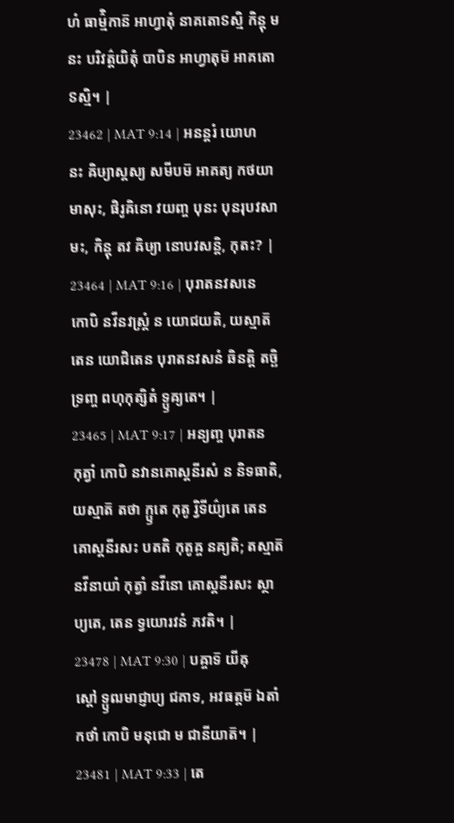ហំ ធាម៌្មិកាន៑ អាហ្វាតុំ នាគតោៜស្មិ កិន្តុ មនះ បរិវត៌្តយិតុំ បាបិន អាហ្វាតុម៑ អាគតោៜស្មិ។ |
23462 | MAT 9:14 | អនន្តរំ យោហនះ ឝិឞ្យាស្តស្យ សមីបម៑ អាគត្យ កថយាមាសុះ, ផិរូឝិនោ វយញ្ច បុនះ បុនរុបវសាមះ, កិន្តុ តវ ឝិឞ្យា នោបវសន្តិ, កុតះ? |
23464 | MAT 9:16 | បុរាតនវសនេ កោបិ នវីនវស្ត្រំ ន យោជយតិ, យស្មាត៑ តេន យោជិតេន បុរាតនវសនំ ឆិនត្តិ តច្ឆិទ្រញ្ច ពហុកុត្សិតំ ទ្ឫឝ្យតេ។ |
23465 | MAT 9:17 | អន្យញ្ច បុរាតនកុត្វាំ កោបិ នវានគោស្តនីរសំ ន និទធាតិ, យស្មាត៑ តថា ក្ឫតេ កុតូ រ្វិទីយ៌្យតេ តេន គោស្តនីរសះ បតតិ កុតូឝ្ច នឝ្យតិ; តស្មាត៑ នវីនាយាំ កុត្វាំ នវីនោ គោស្តនីរសះ ស្ថាប្យតេ, តេន ទ្វយោរវនំ ភវតិ។ |
23478 | MAT 9:30 | បឝ្ចាទ៑ យីឝុស្តៅ ទ្ឫឍមាជ្ញាប្យ ជគាទ, អវធត្តម៑ ឯតាំ កថាំ កោបិ មនុជោ ម ជានីយាត៑។ |
23481 | MAT 9:33 | តេ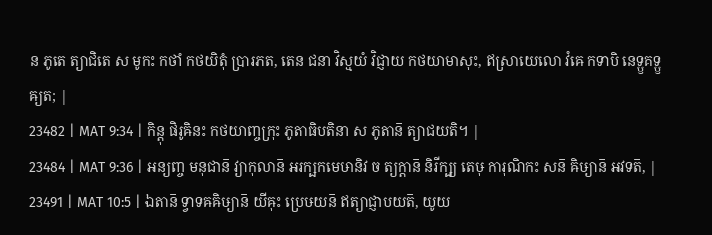ន ភូតេ ត្យាជិតេ ស មូកះ កថាំ កថយិតុំ ប្រារភត, តេន ជនា វិស្មយំ វិជ្ញាយ កថយាមាសុះ, ឥស្រាយេលោ វំឝេ កទាបិ នេទ្ឫគទ្ឫឝ្យត; |
23482 | MAT 9:34 | កិន្តុ ផិរូឝិនះ កថយាញ្ចក្រុះ ភូតាធិបតិនា ស ភូតាន៑ ត្យាជយតិ។ |
23484 | MAT 9:36 | អន្យញ្ច មនុជាន៑ វ្យាកុលាន៑ អរក្ឞកមេឞានិវ ច ត្យក្តាន៑ និរីក្ឞ្យ តេឞុ ការុណិកះ សន៑ ឝិឞ្យាន៑ អវទត៑, |
23491 | MAT 10:5 | ឯតាន៑ ទ្វាទឝឝិឞ្យាន៑ យីឝុះ ប្រេឞយន៑ ឥត្យាជ្ញាបយត៑, យូយ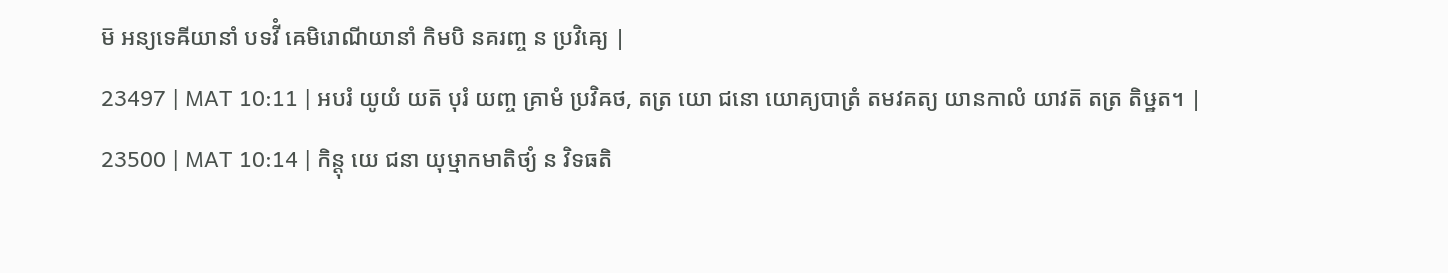ម៑ អន្យទេឝីយានាំ បទវីំ ឝេមិរោណីយានាំ កិមបិ នគរញ្ច ន ប្រវិឝ្យេ |
23497 | MAT 10:11 | អបរំ យូយំ យត៑ បុរំ យញ្ច គ្រាមំ ប្រវិឝថ, តត្រ យោ ជនោ យោគ្យបាត្រំ តមវគត្យ យានកាលំ យាវត៑ តត្រ តិឞ្ឋត។ |
23500 | MAT 10:14 | កិន្តុ យេ ជនា យុឞ្មាកមាតិថ្យំ ន វិទធតិ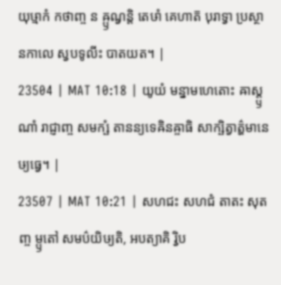យុឞ្មាកំ កថាញ្ច ន ឝ្ឫណ្វន្តិ តេឞាំ គេហាត៑ បុរាទ្វា ប្រស្ថានកាលេ ស្វបទូលីះ បាតយត។ |
23504 | MAT 10:18 | យូយំ មន្នាមហេតោះ ឝាស្ត្ឫណាំ រាជ្ញាញ្ច សមក្ឞំ តានន្យទេឝិនឝ្ចាធិ សាក្ឞិត្វាត៌្ហមានេឞ្យធ្វេ។ |
23507 | MAT 10:21 | សហជះ សហជំ តាតះ សុតញ្ច ម្ឫតៅ សមប៌យិឞ្យតិ, អបត្យាគិ រ្វិប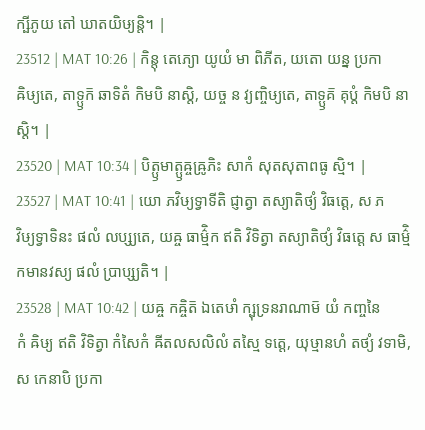ក្ឞីភូយ តៅ ឃាតយិឞ្យន្តិ។ |
23512 | MAT 10:26 | កិន្តុ តេភ្យោ យូយំ មា ពិភីត, យតោ យន្ន ប្រកាឝិឞ្យតេ, តាទ្ឫក៑ ឆាទិតំ កិមបិ នាស្តិ, យច្ច ន វ្យញ្ចិឞ្យតេ, តាទ្ឫគ៑ គុប្តំ កិមបិ នាស្តិ។ |
23520 | MAT 10:34 | បិត្ឫមាត្ឫឝ្ចឝ្រូភិះ សាកំ សុតសុតាពធូ ស្មិ។ |
23527 | MAT 10:41 | យោ ភវិឞ្យទ្វាទីតិ ជ្ញាត្វា តស្យាតិថ្យំ វិធត្តេ, ស ភវិឞ្យទ្វាទិនះ ផលំ លប្ស្យតេ, យឝ្ច ធាម៌្មិក ឥតិ វិទិត្វា តស្យាតិថ្យំ វិធត្តេ ស ធាម៌្មិកមានវស្យ ផលំ ប្រាប្ស្យតិ។ |
23528 | MAT 10:42 | យឝ្ច កឝ្ចិត៑ ឯតេឞាំ ក្ឞុទ្រនរាណាម៑ យំ កញ្ចនៃកំ ឝិឞ្យ ឥតិ វិទិត្វា កំសៃកំ ឝីតលសលិលំ តស្មៃ ទត្តេ, យុឞ្មានហំ តថ្យំ វទាមិ, ស កេនាបិ ប្រកា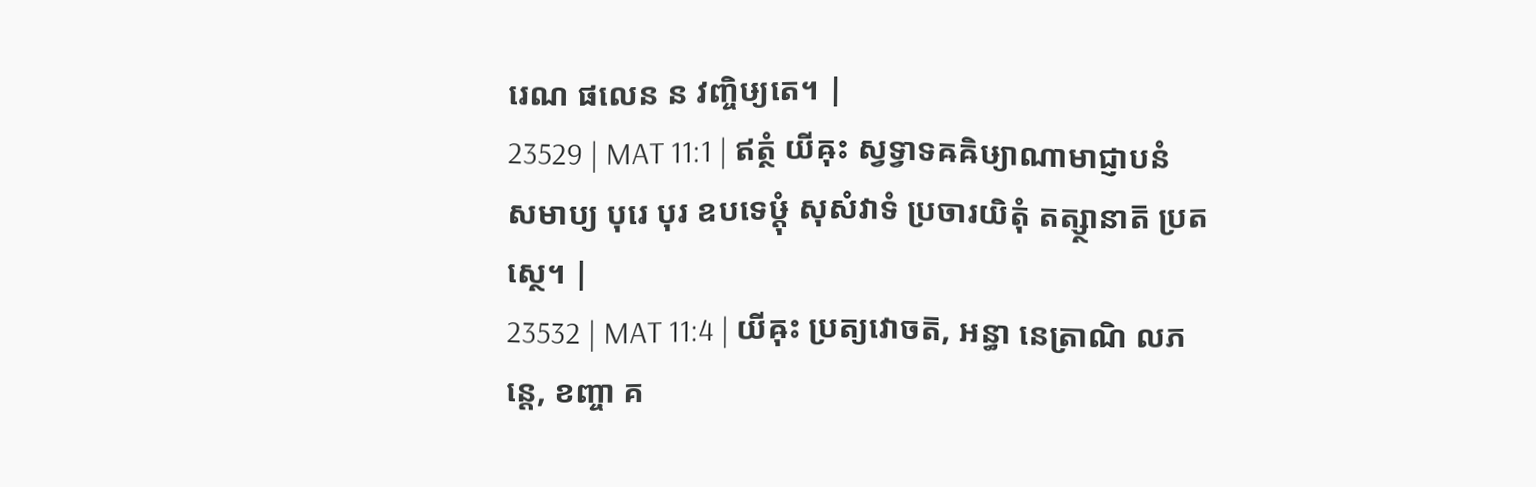រេណ ផលេន ន វញ្ចិឞ្យតេ។ |
23529 | MAT 11:1 | ឥត្ថំ យីឝុះ ស្វទ្វាទឝឝិឞ្យាណាមាជ្ញាបនំ សមាប្យ បុរេ បុរ ឧបទេឞ្ដុំ សុសំវាទំ ប្រចារយិតុំ តត្ស្ថានាត៑ ប្រតស្ថេ។ |
23532 | MAT 11:4 | យីឝុះ ប្រត្យវោចត៑, អន្ធា នេត្រាណិ លភន្តេ, ខញ្ចា គ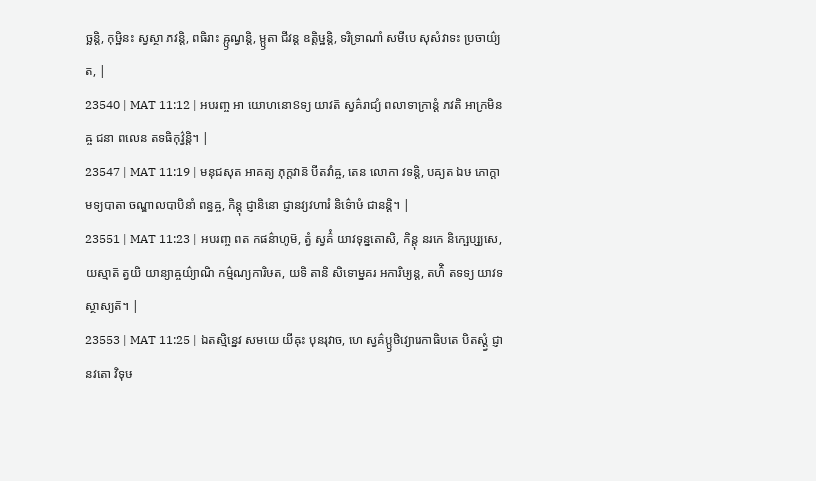ច្ឆន្តិ, កុឞ្ឋិនះ ស្វស្ថា ភវន្តិ, ពធិរាះ ឝ្ឫណ្វន្តិ, ម្ឫតា ជីវន្ត ឧត្តិឞ្ឋន្តិ, ទរិទ្រាណាំ សមីបេ សុសំវាទះ ប្រចាយ៌្យត, |
23540 | MAT 11:12 | អបរញ្ច អា យោហនោៜទ្យ យាវត៑ ស្វគ៌រាជ្យំ ពលាទាក្រាន្តំ ភវតិ អាក្រមិនឝ្ច ជនា ពលេន តទធិកុវ៌្វន្តិ។ |
23547 | MAT 11:19 | មនុជសុត អាគត្យ ភុក្តវាន៑ បីតវាំឝ្ច, តេន លោកា វទន្តិ, បឝ្យត ឯឞ ភោក្តា មទ្យបាតា ចណ្ឌាលបាបិនាំ ពន្ធឝ្ច, កិន្តុ ជ្ញានិនោ ជ្ញានវ្យវហារំ និទ៌ោឞំ ជានន្តិ។ |
23551 | MAT 11:23 | អបរញ្ច ពត កផន៌ាហូម៑, ត្វំ ស្វគ៌ំ យាវទុន្នតោសិ, កិន្តុ នរកេ និក្ឞេប្ស្យសេ, យស្មាត៑ ត្វយិ យាន្យាឝ្ចយ៌្យាណិ កម៌្មណ្យការិឞត, យទិ តានិ សិទោម្នគរ អការិឞ្យន្ត, តហ៌ិ តទទ្យ យាវទស្ថាស្យត៑។ |
23553 | MAT 11:25 | ឯតស្មិន្នេវ សមយេ យីឝុះ បុនរុវាច, ហេ ស្វគ៌ប្ឫថិវ្យោរេកាធិបតេ បិតស្ត្វំ ជ្ញានវតោ វិទុឞ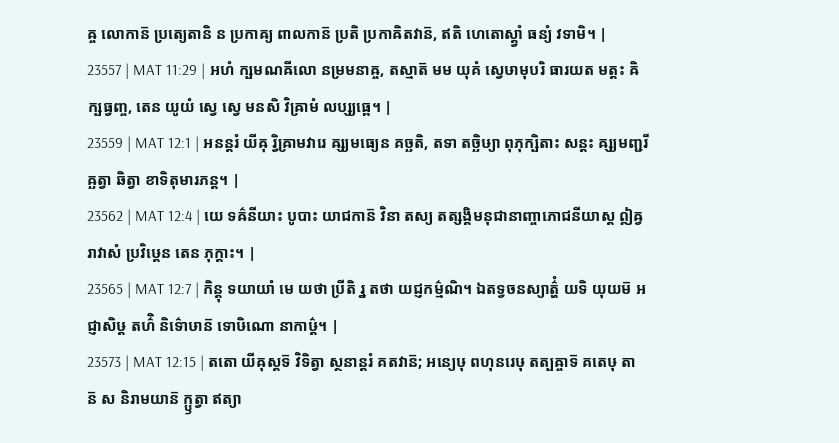ឝ្ច លោកាន៑ ប្រត្យេតានិ ន ប្រកាឝ្យ ពាលកាន៑ ប្រតិ ប្រកាឝិតវាន៑, ឥតិ ហេតោស្ត្វាំ ធន្យំ វទាមិ។ |
23557 | MAT 11:29 | អហំ ក្ឞមណឝីលោ នម្រមនាឝ្ច, តស្មាត៑ មម យុគំ ស្វេឞាមុបរិ ធារយត មត្តះ ឝិក្ឞធ្វញ្ច, តេន យូយំ ស្វេ ស្វេ មនសិ វិឝ្រាមំ លប្ស្យធ្ពេ។ |
23559 | MAT 12:1 | អនន្តរំ យីឝុ រ្វិឝ្រាមវារេ ឝ្ស្យមធ្យេន គច្ឆតិ, តទា តច្ឆិឞ្យា ពុភុក្ឞិតាះ សន្តះ ឝ្ស្យមញ្ជរីឝ្ឆត្វា ឆិត្វា ខាទិតុមារភន្ត។ |
23562 | MAT 12:4 | យេ ទឝ៌នីយាះ បូបាះ យាជកាន៑ វិនា តស្យ តត្សង្គិមនុជានាញ្ចាភោជនីយាស្ត ឦឝ្វរាវាសំ ប្រវិឞ្ដេន តេន ភុក្តាះ។ |
23565 | MAT 12:7 | កិន្តុ ទយាយាំ មេ យថា ប្រីតិ រ្ន តថា យជ្ញកម៌្មណិ។ ឯតទ្វចនស្យាត៌្ហំ យទិ យុយម៑ អជ្ញាសិឞ្ដ តហ៌ិ និទ៌ោឞាន៑ ទោឞិណោ នាកាឞ៌្ដ។ |
23573 | MAT 12:15 | តតោ យីឝុស្តទ៑ វិទិត្វា ស្ថនាន្តរំ គតវាន៑; អន្យេឞុ ពហុនរេឞុ តត្បឝ្ចាទ៑ គតេឞុ តាន៑ ស និរាមយាន៑ ក្ឫត្វា ឥត្យា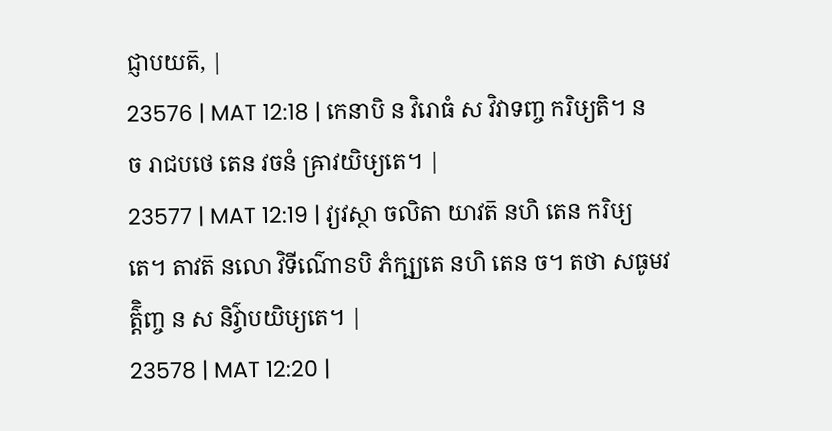ជ្ញាបយត៑, |
23576 | MAT 12:18 | កេនាបិ ន វិរោធំ ស វិវាទញ្ច ករិឞ្យតិ។ ន ច រាជបថេ តេន វចនំ ឝ្រាវយិឞ្យតេ។ |
23577 | MAT 12:19 | វ្យវស្ថា ចលិតា យាវត៑ នហិ តេន ករិឞ្យតេ។ តាវត៑ នលោ វិទីណ៌ោៜបិ ភំក្ឞ្យតេ នហិ តេន ច។ តថា សធូមវត៌្តិញ្ច ន ស និវ៌្វាបយិឞ្យតេ។ |
23578 | MAT 12:20 |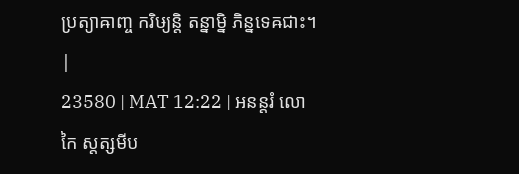ប្រត្យាឝាញ្ច ករិឞ្យន្តិ តន្នាម្និ ភិន្នទេឝជាះ។ |
23580 | MAT 12:22 | អនន្តរំ លោកៃ ស្តត្សមីប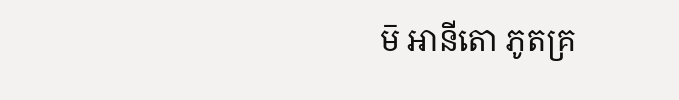ម៑ អានីតោ ភូតគ្រ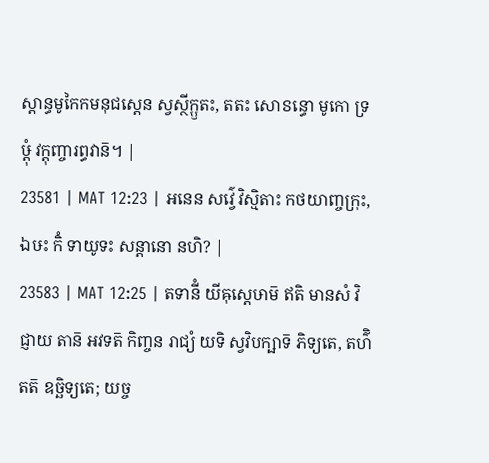ស្តាន្ធមូកៃកមនុជស្តេន ស្វស្ថីក្ឫតះ, តតះ សោៜន្ធោ មូកោ ទ្រឞ្ដុំ វក្តុញ្ចារព្ធវាន៑។ |
23581 | MAT 12:23 | អនេន សវ៌្វេ វិស្មិតាះ កថយាញ្ចក្រុះ, ឯឞះ កិំ ទាយូទះ សន្តានោ នហិ? |
23583 | MAT 12:25 | តទានីំ យីឝុស្តេឞាម៑ ឥតិ មានសំ វិជ្ញាយ តាន៑ អវទត៑ កិញ្ចន រាជ្យំ យទិ ស្វវិបក្ឞាទ៑ ភិទ្យតេ, តហ៌ិ តត៑ ឧច្ឆិទ្យតេ; យច្ច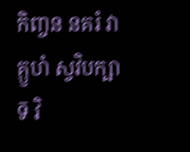កិញ្ចន នគរំ វា គ្ឫហំ ស្វវិបក្ឞាទ៑ វិ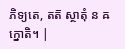ភិទ្យតេ, តត៑ ស្ថាតុំ ន ឝក្នោតិ។ |